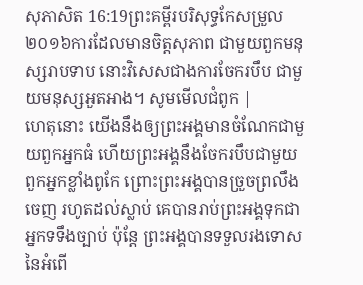សុភាសិត 16:19ព្រះគម្ពីរបរិសុទ្ធកែសម្រួល ២០១៦ការដែលមានចិត្តសុភាព ជាមួយពួកមនុស្សរាបទាប នោះវិសេសជាងការចែករបឹប ជាមួយមនុស្សអួតអាង។ សូមមើលជំពូក |
ហេតុនោះ យើងនឹងឲ្យព្រះអង្គមានចំណែកជាមួយពួកអ្នកធំ ហើយព្រះអង្គនឹងចែករបឹបជាមួយពួកអ្នកខ្លាំងពូកែ ព្រោះព្រះអង្គបានច្រួចព្រលឹងចេញ រហូតដល់ស្លាប់ គេបានរាប់ព្រះអង្គទុកជាអ្នកទទឹងច្បាប់ ប៉ុន្តែ ព្រះអង្គបានទទួលរងទោស នៃអំពើ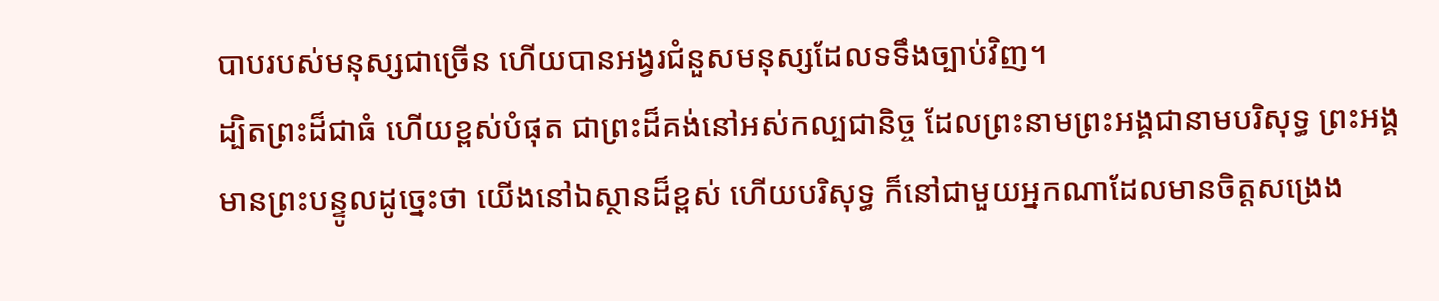បាបរបស់មនុស្សជាច្រើន ហើយបានអង្វរជំនួសមនុស្សដែលទទឹងច្បាប់វិញ។
ដ្បិតព្រះដ៏ជាធំ ហើយខ្ពស់បំផុត ជាព្រះដ៏គង់នៅអស់កល្បជានិច្ច ដែលព្រះនាមព្រះអង្គជានាមបរិសុទ្ធ ព្រះអង្គមានព្រះបន្ទូលដូច្នេះថា យើងនៅឯស្ថានដ៏ខ្ពស់ ហើយបរិសុទ្ធ ក៏នៅជាមួយអ្នកណាដែលមានចិត្តសង្រេង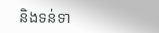និងទន់ទា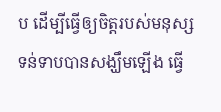ប ដើម្បីធ្វើឲ្យចិត្តរបស់មនុស្សទន់ទាបបានសង្ឃឹមឡើង ធ្វើ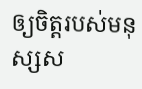ឲ្យចិត្តរបស់មនុស្សស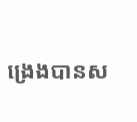ង្រេងបានស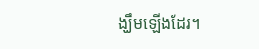ង្ឃឹមឡើងដែរ។